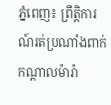ភ្នំពេញ៖ ព្រឹត្តិការណ៍រត់ប្រណាំងពាក់កណ្តាលម៉ារ៉ា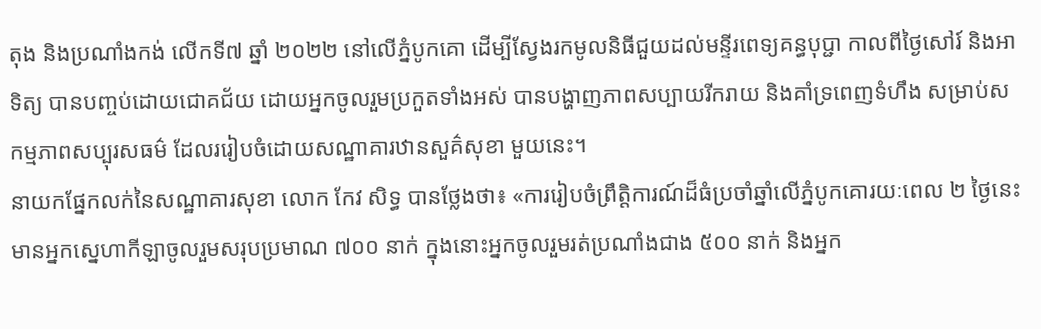តុង និងប្រណាំងកង់ លើកទី៧ ឆ្នាំ ២០២២ នៅលើភ្នំបូកគោ ដើម្បីស្វែងរកមូលនិធីជួយដល់មន្ទីរពេទ្យគន្ធបុប្ជា កាលពីថ្ងៃសៅរ៍ និងអាទិត្យ បានបញ្ចប់ដោយជោគជ័យ ដោយអ្នកចូលរួមប្រកួតទាំងអស់ បានបង្ហាញភាពសប្បាយរីករាយ និងគាំទ្រពេញទំហឹង សម្រាប់សកម្មភាពសប្បុរសធម៌ ដែលររៀបចំដោយសណ្ឋាគារឋានសួគ៌សុខា មួយនេះ។
នាយកផ្នែកលក់នៃសណ្ឋាគារសុខា លោក កែវ សិទ្ធ បានថ្លែងថា៖ «ការរៀបចំព្រឹត្តិការណ៍ដ៏ធំប្រចាំឆ្នាំលើភ្នំបូកគោរយៈពេល ២ ថ្ងៃនេះ មានអ្នកស្នេហាកីឡាចូលរួមសរុបប្រមាណ ៧០០ នាក់ ក្នុងនោះអ្នកចូលរួមរត់ប្រណាំងជាង ៥០០ នាក់ និងអ្នក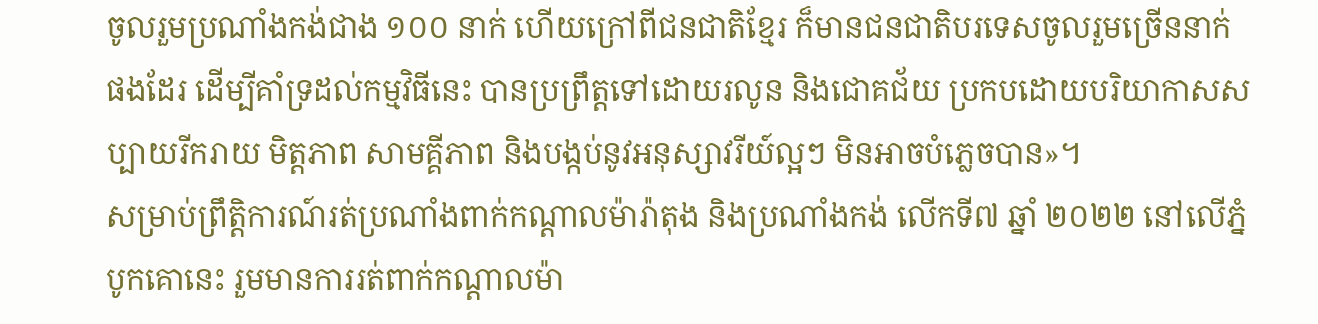ចូលរួមប្រណាំងកង់ជាង ១០០ នាក់ ហើយក្រៅពីជនជាតិខ្មែរ ក៏មានជនជាតិបរទេសចូលរួមច្រើននាក់ផងដែរ ដើម្បីគាំទ្រដល់កម្មវិធីនេះ បានប្រព្រឹត្តទៅដោយរលូន និងជោគជ័យ ប្រកបដោយបរិយាកាសសប្បាយរីករាយ មិត្តភាព សាមគ្គីភាព និងបង្កប់នូវអនុស្សាវរីយ៍ល្អៗ មិនអាចបំភ្លេចបាន»។
សម្រាប់ព្រឹត្តិការណ៍រត់ប្រណាំងពាក់កណ្តាលម៉ារ៉ាតុង និងប្រណាំងកង់ លើកទី៧ ឆ្នាំ ២០២២ នៅលើភ្នំបូកគោនេះ រួមមានការរត់ពាក់កណ្តាលម៉ា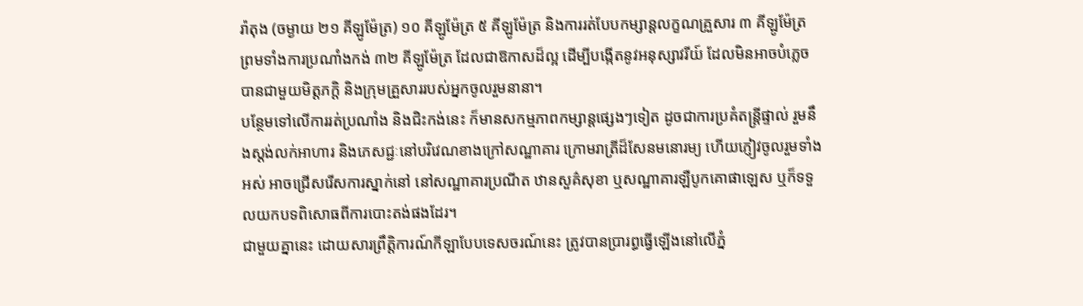រ៉ាតុង (ចម្ងាយ ២១ គីឡូម៉ែត្រ) ១០ គីឡូម៉ែត្រ ៥ គីឡូម៉ែត្រ និងការរត់បែបកម្សាន្តលក្ខណគ្រួសារ ៣ គីឡូម៉ែត្រ ព្រមទាំងការប្រណាំងកង់ ៣២ គីឡូម៉ែត្រ ដែលជាឱកាសដ៏ល្អ ដើម្បីបង្កើតនូវអនុស្សាវរីយ៍ ដែលមិនអាចបំភ្លេចបានជាមួយមិត្តភក្តិ និងក្រុមគ្រួសាររបស់អ្នកចូលរួមនានា។
បន្ថែមទៅលើការរត់ប្រណាំង និងជិះកង់នេះ ក៏មានសកម្មភាពកម្សាន្តផ្សេងៗទៀត ដូចជាការប្រគំតន្រ្តីផ្ទាល់ រួមនឹងស្តង់លក់អាហារ និងភេសជ្ជៈនៅបរិវេណខាងក្រៅសណ្ឋាគារ ក្រោមរាត្រីដ៏សែនមនោរម្យ ហើយភ្ញៀវចូលរួមទាំងអស់ អាចជ្រើសរើសការស្នាក់នៅ នៅសណ្ឋាគារប្រណីត ឋានសួគ៌សុខា ឬសណ្ឋាគារឡឺបូកគោផាឡេស ឬក៏ទទួលយកបទពិសោធពីការបោះតង់ផងដែរ។
ជាមួយគ្នានេះ ដោយសារព្រឹត្តិការណ៍កីឡាបែបទេសចរណ៍នេះ ត្រូវបានប្រារព្ធធ្វើឡើងនៅលើភ្នំ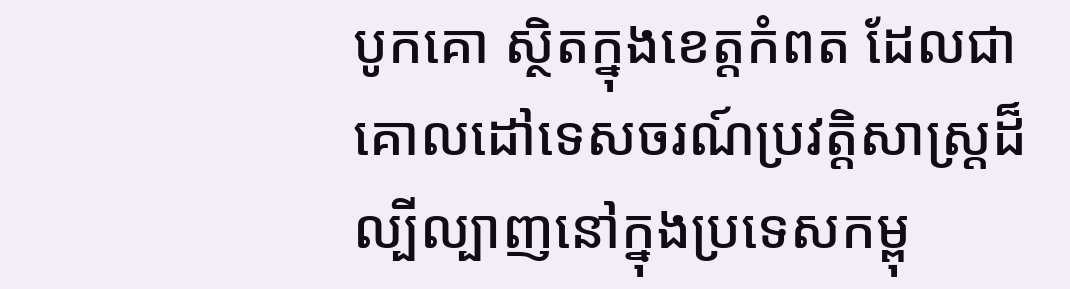បូកគោ ស្ថិតក្នុងខេត្តកំពត ដែលជាគោលដៅទេសចរណ៍ប្រវត្តិសាស្រ្តដ៏ល្បីល្បាញនៅក្នុងប្រទេសកម្ពុ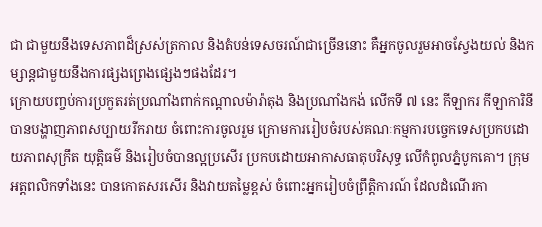ជា ជាមួយនឹងទេសភាពដ៏ស្រស់ត្រកាល និងតំបន់ទេសចរណ៍ជាច្រើននោះ គឺអ្នកចូលរួមអាចស្វែងយល់ និងកម្សាន្តជាមួយនឹងការផ្សងព្រេងផ្សេងៗផងដែរ។
ក្រោយបញ្ចប់ការប្រកួតរត់ប្រណាំងពាក់កណ្តាលម៉ារ៉ាតុង និងប្រណាំងកង់ លើកទី ៧ នេះ កីឡាករ កីឡាការិនី បានបង្ហាញភាពសប្បាយរីករាយ ចំពោះការចូលរួម ក្រោមការរៀបចំរបស់គណៈកម្មការបច្ចេកទេសប្រកបដោយភាពសុក្រឹត យុត្តិធម៌ និងរៀបចំបានល្អប្រសើរ ប្រកបដោយអាកាសធាតុបរិសុទ្ធ លើកំពូលភ្នំបូកគោ។ ក្រុមអត្តពលិកទាំងនេះ បានកោតសរសើរ និងវាយតម្លៃខ្ពស់ ចំពោះអ្នករៀបចំព្រឹត្តិការណ៍ ដែលដំណើរកា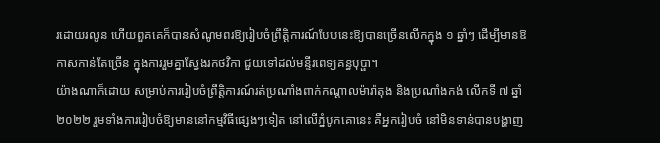រដោយរលូន ហើយពួគគេក៏បានសំណូមពរឱ្យរៀបចំព្រឹត្តិការណ៍បែបនេះឱ្យបានច្រើនលើកក្នុង ១ ឆ្នាំៗ ដើម្បីមានឱកាសកាន់តែច្រើន ក្នុងការរួមគ្នាស្វែងរកថវិកា ជួយទៅដល់មន្ទីរពេទ្យគន្ធបុប្ផា។
យ៉ាងណាក៏ដោយ សម្រាប់ការរៀបចំព្រឹត្តិការណ៍រត់ប្រណាំងពាក់កណ្តាលម៉ារ៉ាតុង និងប្រណាំងកង់ លើកទី ៧ ឆ្នាំ២០២២ រួមទាំងការរៀបចំឱ្យមាននៅកម្មវិធីផ្សេងៗទៀត នៅលើភ្នំបូកគោនេះ គឺអ្នករៀបចំ នៅមិនទាន់បានបង្ហាញ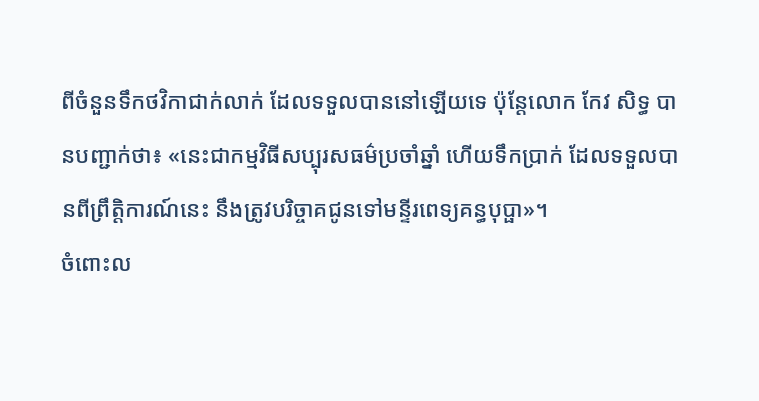ពីចំនួនទឹកថវិកាជាក់លាក់ ដែលទទួលបាននៅឡើយទេ ប៉ុន្តែលោក កែវ សិទ្ធ បានបញ្ជាក់ថា៖ «នេះជាកម្មវិធីសប្បុរសធម៌ប្រចាំឆ្នាំ ហើយទឹកប្រាក់ ដែលទទួលបានពីព្រឹត្តិការណ៍នេះ នឹងត្រូវបរិច្ចាគជូនទៅមន្ទីរពេទ្យគន្ធបុប្ផា»។
ចំពោះល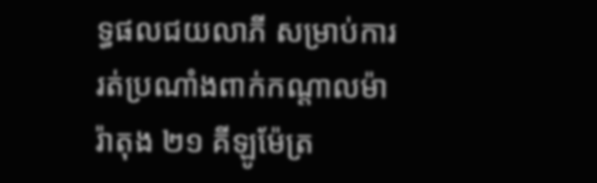ទ្ធផលជយលាភី សម្រាប់ការរត់ប្រណាំងពាក់កណ្តាលម៉ារ៉ាតុង ២១ គីឡូម៉ែត្រ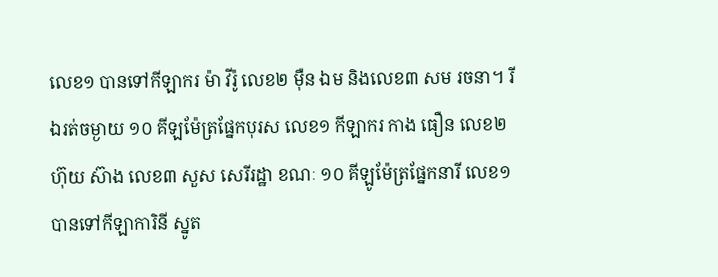លេខ១ បានទៅកីឡាករ ម៉ា វីរ៉ូ លេខ២ ម៉ឺន ឯម និងលេខ៣ សម រចនា។ រីឯរត់ចម្ងាយ ១០ គីឡម៉ែត្រផ្នែកបុរស លេខ១ កីឡាករ កាង ធឿន លេខ២ ហ៊ុយ ស៊ាង លេខ៣ សួស សេរីរដ្ឋា ខណៈ ១០ គីឡូម៉ែត្រផ្នែកនារី លេខ១ បានទៅកីឡាការិនី ស្នូត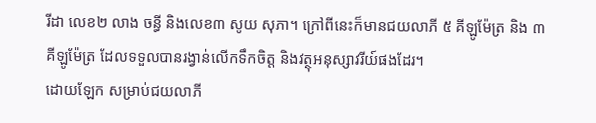រីដា លេខ២ លាង ចន្ធី និងលេខ៣ សូយ សុភា។ ក្រៅពីនេះក៏មានជយលាភី ៥ គីឡូម៉ែត្រ និង ៣ គីឡូម៉ែត្រ ដែលទទួលបានរង្វាន់លើកទឹកចិត្ត និងវត្ថុអនុស្សាវរីយ៍ផងដែរ។
ដោយឡែក សម្រាប់ជយលាភី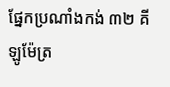ផ្នែកប្រណាំងកង់ ៣២ គីឡូម៉ែត្រ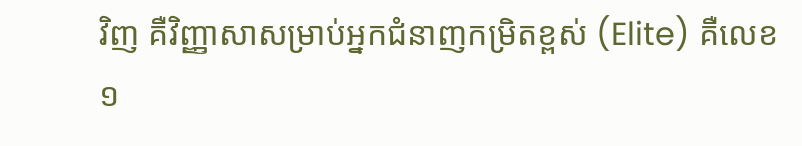វិញ គឺវិញ្ញាសាសម្រាប់អ្នកជំនាញកម្រិតខ្ពស់ (Elite) គឺលេខ ១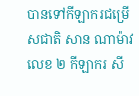បានទៅកីឡាករជម្រើសជាតិ សាន ណាម៉ាវ លេខ ២ កីឡាករ សី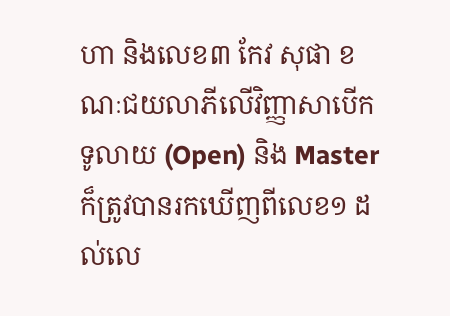ហា និងលេខ៣ កែវ សុផា ខណៈជយលាភីលើវិញ្ញាសាបើកទូលាយ (Open) និង Master ក៏ត្រូវបានរកឃើញពីលេខ១ ដល់លេ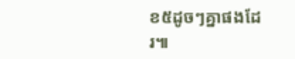ខ៥ដូចៗគ្នាផងដែរ៕